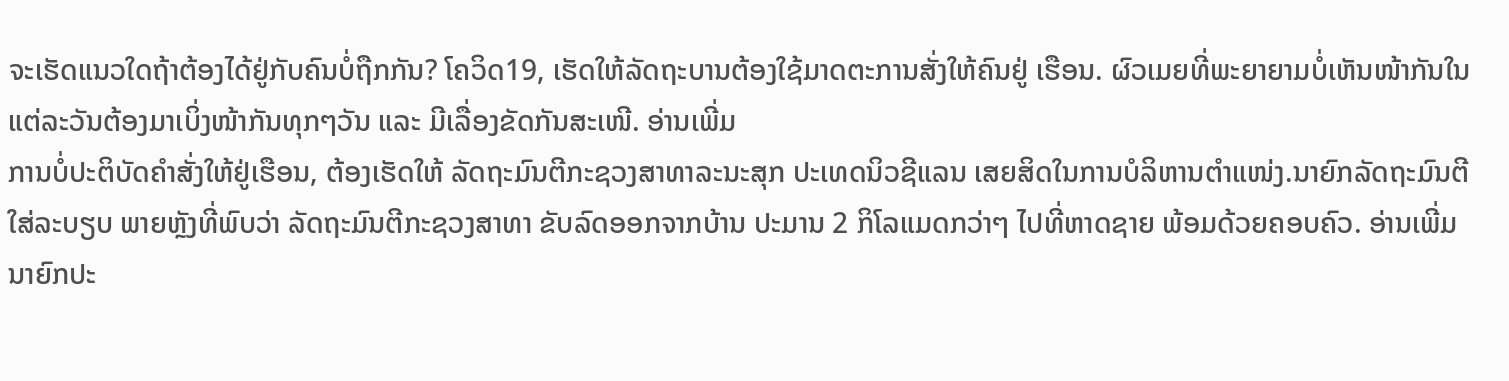ຈະເຮັດແນວໃດຖ້າຕ້ອງໄດ້ຢູ່ກັບຄົນບໍ່ຖືກກັນ? ໂຄວິດ19, ເຮັດໃຫ້ລັດຖະບານຕ້ອງໃຊ້ມາດຕະການສັ່ງໃຫ້ຄົນຢູ່ ເຮືອນ. ຜົວເມຍທີ່ພະຍາຍາມບໍ່ເຫັນໜ້າກັນໃນແຕ່ລະວັນຕ້ອງມາເບິ່ງໜ້າກັນທຸກໆວັນ ແລະ ມີເລື່ອງຂັດກັນສະເໜີ. ອ່ານເພີ່ມ
ການບໍ່ປະຕິບັດຄຳສັ່ງໃຫ້ຢູ່ເຮືອນ, ຕ້ອງເຮັດໃຫ້ ລັດຖະມົນຕີກະຊວງສາທາລະນະສຸກ ປະເທດນິວຊີແລນ ເສຍສິດໃນການບໍລິຫານຕຳແໜ່ງ.ນາຍົກລັດຖະມົນຕີ ໃສ່ລະບຽບ ພາຍຫຼັງທີ່ພົບວ່າ ລັດຖະມົນຕີກະຊວງສາທາ ຂັບລົດອອກຈາກບ້ານ ປະມານ 2 ກິໂລແມດກວ່າໆ ໄປທີ່ຫາດຊາຍ ພ້ອມດ້ວຍຄອບຄົວ. ອ່ານເພີ່ມ
ນາຍົກປະ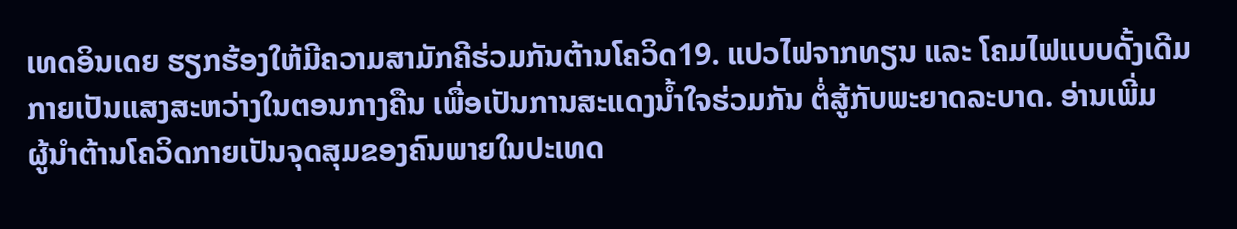ເທດອິນເດຍ ຮຽກຮ້ອງໃຫ້ມີຄວາມສາມັກຄີຮ່ວມກັນຕ້ານໂຄວິດ19. ແປວໄຟຈາກທຽນ ແລະ ໂຄມໄຟແບບດັ້ງເດີມ ກາຍເປັນແສງສະຫວ່າງໃນຕອນກາງຄືນ ເພື່ອເປັນການສະແດງນໍ້າໃຈຮ່ວມກັນ ຕໍ່ສູ້ກັບພະຍາດລະບາດ. ອ່ານເພີ່ມ
ຜູ້ນຳຕ້ານໂຄວິດກາຍເປັນຈຸດສຸມຂອງຄົນພາຍໃນປະເທດ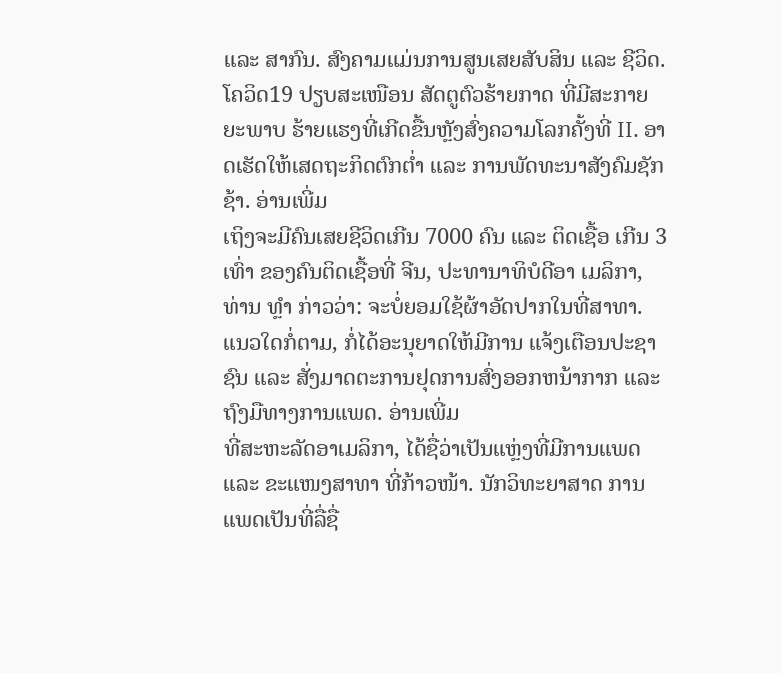ແລະ ສາກົນ. ສົງຄາມແມ່ນການສູນເສຍສັບສິນ ແລະ ຊີວິດ. ໂຄວິດ19 ປຽບສະເໜືອນ ສັດຕູຕົວຮ້າຍກາດ ທີ່ມີສະກາຍຍະພາບ ຮ້າຍແຮງທີ່ເກີດຂື້ນຫຼັງສົ່ງຄວາມໂລກຄັ້ງທີ່ II. ອາດເຮັດໃຫ້ເສດຖະກິດຕົກຕໍ່າ ແລະ ການພັດທະນາສັງຄົມຊັກຊ້າ. ອ່ານເພີ່ມ
ເຖິງຈະມີຄົນເສຍຊີວິດເກີນ 7000 ຄົນ ແລະ ຕິດເຊື້ອ ເກີນ 3 ເທົ່າ ຂອງຄົນຕິດເຊື້ອທີ່ ຈີນ, ປະທານາທິບໍດີອາ ເມລິກາ, ທ່ານ ທຼໍາ ກ່າວວ່າ: ຈະບໍ່ຍອມໃຊ້ຜ້າອັດປາກໃນທີ່ສາທາ. ແນວໃດກໍ່ຕາມ, ກໍ່ໄດ້ອະນຸຍາດໃຫ້ມີການ ແຈ້ງເຕືອນປະຊາຊົນ ແລະ ສັ່ງມາດຕະການຢຸດການສົ່ງອອກຫນ້າກາກ ແລະ ຖົງມືທາງການແພດ. ອ່ານເພີ່ມ
ທີ່ສະຫະລັດອາເມລິກາ, ໄດ້ຊື່ວ່າເປັນແຫຼ່ງທີ່ມີການແພດ ແລະ ຂະແໜງສາທາ ທີ່ກ້າວໜ້າ. ນັກວິທະຍາສາດ ການແພດເປັນທີ່ລື່ຊື່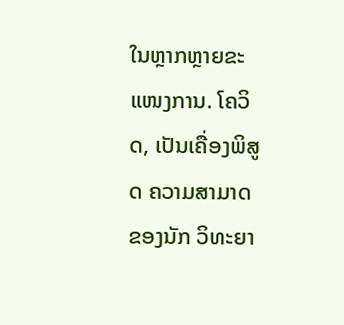ໃນຫຼາກຫຼາຍຂະແໜງການ. ໂຄວິດ, ເປັນເຄື່ອງພິສູດ ຄວາມສາມາດຂອງນັກ ວິທະຍາ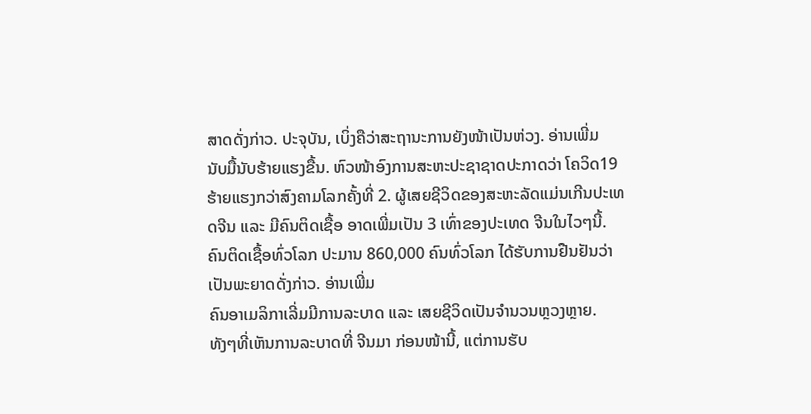ສາດດັ່ງກ່າວ. ປະຈຸບັນ, ເບິ່ງຄືວ່າສະຖານະການຍັງໜ້າເປັນຫ່ວງ. ອ່ານເພີ່ມ
ນັບມື້ນັບຮ້າຍແຮງຂື້ນ. ຫົວໜ້າອົງການສະຫະປະຊາຊາດປະກາດວ່າ ໂຄວິດ19 ຮ້າຍແຮງກວ່າສົງຄາມໂລກຄັ້ງທີ່ 2. ຜູ້ເສຍຊີວິດຂອງສະຫະລັດແມ່ນເກີນປະເທດຈີນ ແລະ ມີຄົນຕິດເຊື້ອ ອາດເພີ່ມເປັນ 3 ເທົ່າຂອງປະເທດ ຈີນໃນໄວໆນີ້. ຄົນຕິດເຊື້ອທົ່ວໂລກ ປະມານ 860,000 ຄົນທົ່ວໂລກ ໄດ້ຮັບການຢືນຢັນວ່າເປັນພະຍາດດັ່ງກ່າວ. ອ່ານເພີ່ມ
ຄົນອາເມລິກາເລີ່ມມີການລະບາດ ແລະ ເສຍຊີວິດເປັນຈຳນວນຫຼວງຫຼາຍ. ທັງໆທີ່ເຫັນການລະບາດທີ່ ຈີນມາ ກ່ອນໜ້ານີ້, ແຕ່ການຮັບ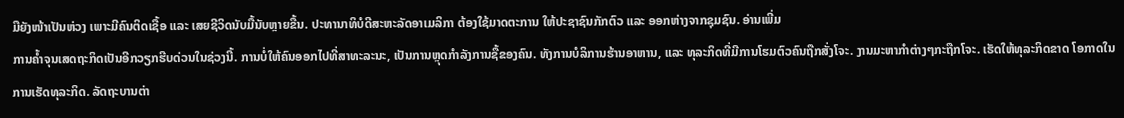ມືຍັງໜ້າເປັນຫ່ວງ ເພາະມີຄົນຕິດເຊື້ອ ແລະ ເສຍຊີວິດນັບມື້ນັບຫຼາຍຂື້ນ. ປະທານາທິບໍດີສະຫະລັດອາເມລິກາ ຕ້ອງໃຊ້ມາດຕະການ ໃຫ້ປະຊາຊົນກັກຕົວ ແລະ ອອກຫ່າງຈາກຊຸມຊົນ. ອ່ານເພີ່ມ
ການຄໍ້າຈຸນເສດຖະກິດເປັນອີກວຽກຮີບດ່ວນໃນຊ່ວງນີ້. ການບໍ່ໃຫ້ຄົນອອກໄປທີ່ສາທະລະນະ, ເປັນການຫຼຸດກຳລັງການຊື້ຂອງຄົນ. ທັງການບໍລິການຮ້ານອາຫານ, ແລະ ທຸລະກິດທີ່ມີການໂຮມຕົວຄົນຖືກສັ່ງໂຈະ. ງານມະຫາກຳຕ່າງໆກະຖືກໂຈະ. ເຮັດໃຫ້ທຸລະກິດຂາດ ໂອກາດໃນ ການເຮັດທຸລະກິດ. ລັດຖະບານຕ່າ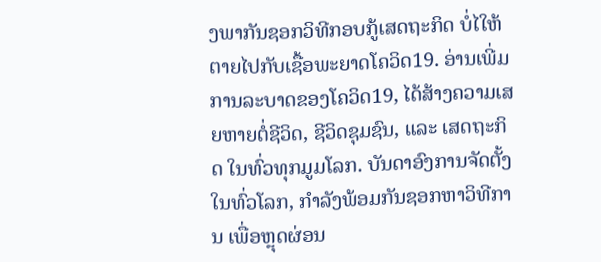ງພາກັນຊອກວິທີກອບກູ້ເສດຖະກິດ ບໍ່ໄໃຫ້ຕາຍໄປກັບເຊື້ອພະຍາດໂຄວິດ19. ອ່ານເພີ່ມ
ການລະບາດຂອງໂຄວິດ19, ໄດ້ສ້າງຄວາມເສຍຫາຍຕໍ່ຊີວິດ, ຊີວິດຊຸມຊົນ, ແລະ ເສດຖະກິດ ໃນທົ່ວທຸກມູມໂລກ. ບັນດາອົງການຈັດຕັ້ງໃນທົ່ວໂລກ, ກຳລັງພ້ອມກັນຊອກຫາວິທີການ ເພື່ອຫຼຸດຜ່ອນ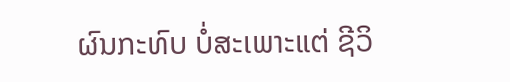ຜົນກະທົບ ບໍ່ສະເພາະແຕ່ ຊີວິ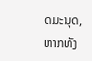ດມະນຸດ, ຫາກທັງ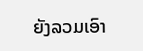ຍັງລວມເອົາ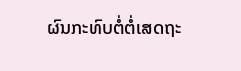ຜົນກະທົບຕໍ່ຕໍ່ເສດຖະ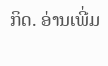ກິດ. ອ່ານເພີ່ມ